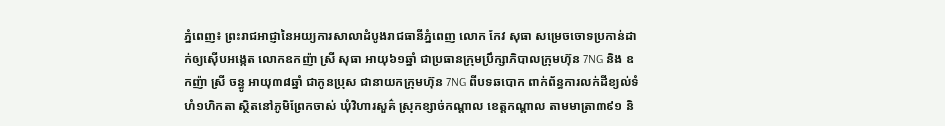ភ្នំពេញ៖ ព្រះរាជអាជ្ញានៃអយ្យការសាលាដំបូងរាជធានីភ្នំពេញ លោក កែវ សុធា សម្រេចចោទប្រកាន់ដាក់ឲ្យស៊ើបអង្កេត លោកឧកញ៉ា ស្រី សុធា អាយុ៦១ឆ្នាំ ជាប្រធានក្រុមប្រឹក្សាភិបាលក្រុមហ៊ុន 7NG និង ឧកញ៉ា ស្រី ចន្ធូ អាយុ៣៨ឆ្នាំ ជាកូនប្រុស ជានាយកក្រុមហ៊ុន 7NG ពីបទឆបោក ពាក់ព័ន្ធការលក់ដីខ្យល់ទំហំ១ហិកតា ស្ថិតនៅភូមិព្រែកចាស់ ឃុំវិហារសួគ៌ ស្រុកខ្សាច់កណ្តាល ខេត្តកណ្តាល តាមមាត្រា៣៩១ និ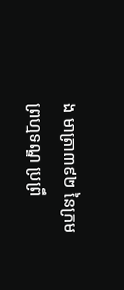ង មាត្រា៣៩២ នៃក្រមព្រហ្មទណ្ឌ ប្រព្រឹ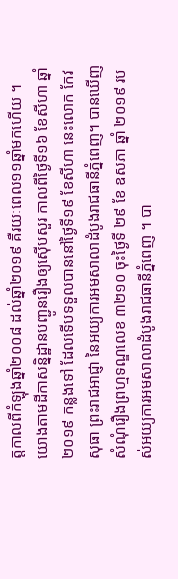ត្តកាលពីកំឡុងឆ្នាំ២០០៨ ដល់ឆ្នាំ២០១៩ គឺរយៈពេល១១ឆ្នាំមកហើយ ។
យោងតាមដីកាសន្និដ្ឋានបញ្ជូនរឿងឲ្យស៊ើបសួរ កាលពីថ្ងៃទី១៦ ខែសីហា ឆ្នាំ២០១៩ កន្លងទៅ ដែលទើបទទួលបាននៅថ្ងៃទី១៩ ខែសីហា នេះលោក កែវ សុធា ព្រះរាជអាជ្ញា នៃអយ្យការអមសាលាដំបូងរាជធានីភ្នំពេញ។ បានឃើញ សំណុំរឿងព្រហ្មទណ្ឌលេខ ៣២១០ ចុះថ្ងៃទី ២៩ ខែ ឧសភា ឆ្នាំ ២០១៩ របស់អយ្យការអមសាលាដំបូងរាជធានីភ្នំពេញ ។ បា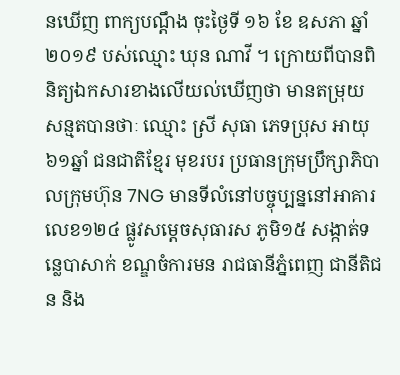នឃើញ ពាក្យបណ្ដឹង ចុះថ្ងៃទី ១៦ ខែ ឧសភា ឆ្នាំ ២០១៩ បស់ឈ្មោះ ឃុន ណាវី ។ ក្រោយពីបានពិនិត្យឯកសារខាងលើយល់ឃើញថា មានតម្រុយសន្មតបានថាៈ ឈ្មោះ ស្រី សុធា ភេទប្រុស អាយុ ៦១ឆ្នាំ ជនជាតិខ្មែរ មុខរបរ ប្រធានក្រុមប្រឹក្សាភិបាលក្រុមហ៊ុន 7NG មានទីលំនៅបច្ចុប្បន្ននៅអាគារលេខ១២៤ ផ្លូវសម្តេចសុធារស ភូមិ១៥ សង្កាត់ទន្លេបាសាក់ ខណ្ឌចំការមន រាជធានីភ្នំពេញ ជានីតិជន និង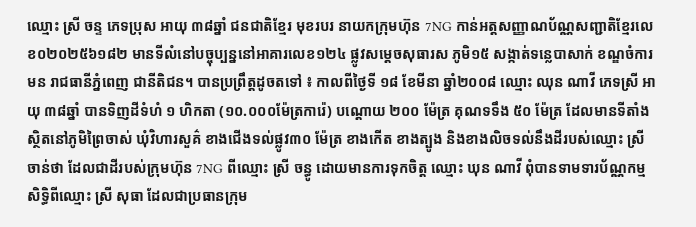ឈ្មោះ ស្រី ចន្ទ ភេទប្រុស អាយុ ៣៨ឆ្នាំ ជនជាតិខ្មែរ មុខរបរ នាយកក្រុមហ៊ុន 7NG កាន់អត្តសញ្ញាណប័ណ្ណសញ្ជាតិខ្មែរលេខ០២០២៥៦១៨២ មានទីលំនៅបច្ចុប្បន្ននៅអាគារលេខ១២៤ ផ្លូវសម្តេចសុធារស ភូមិ១៥ សង្កាត់ទន្លេបាសាក់ ខណ្ឌចំការមន រាជធានីភ្នំពេញ ជានីតិជន។ បានប្រព្រឹត្តដូចតទៅ ៖ កាលពីថ្ងៃទី ១៨ ខែមីនា ឆ្នាំ២០០៨ ឈ្មោះ ឈុន ណាវី ភេទស្រី អាយុ ៣៨ឆ្នាំ បានទិញដីទំហំ ១ ហិកតា (១០.០០០ម៉ែត្រការ៉េ) បណ្តោយ ២០០ ម៉ែត្រ គុណទទឹង ៥០ ម៉ែត្រ ដែលមានទីតាំងស្ថិតនៅភូមិព្រៃចាស់ ឃុំវិហារសួគ៌ ខាងជើងទល់ផ្លូវ៣០ ម៉ែត្រ ខាងកើត ខាងត្បូង និងខាងលិចទល់នឹងដីរបស់ឈ្មោះ ស្រី ចាន់ថា ដែលជាដីរបស់ក្រុមហ៊ុន 7NG ពីឈ្មោះ ស្រី ចន្ធូ ដោយមានការទុកចិត្ត ឈ្មោះ ឃុន ណាវី ពុំបានទាមទារប័ណ្ណកម្មសិទ្ធិពីឈ្មោះ ស្រី សុធា ដែលជាប្រធានក្រុម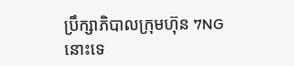ប្រឹក្សាភិបាលក្រុមហ៊ុន 7NG នោះទេ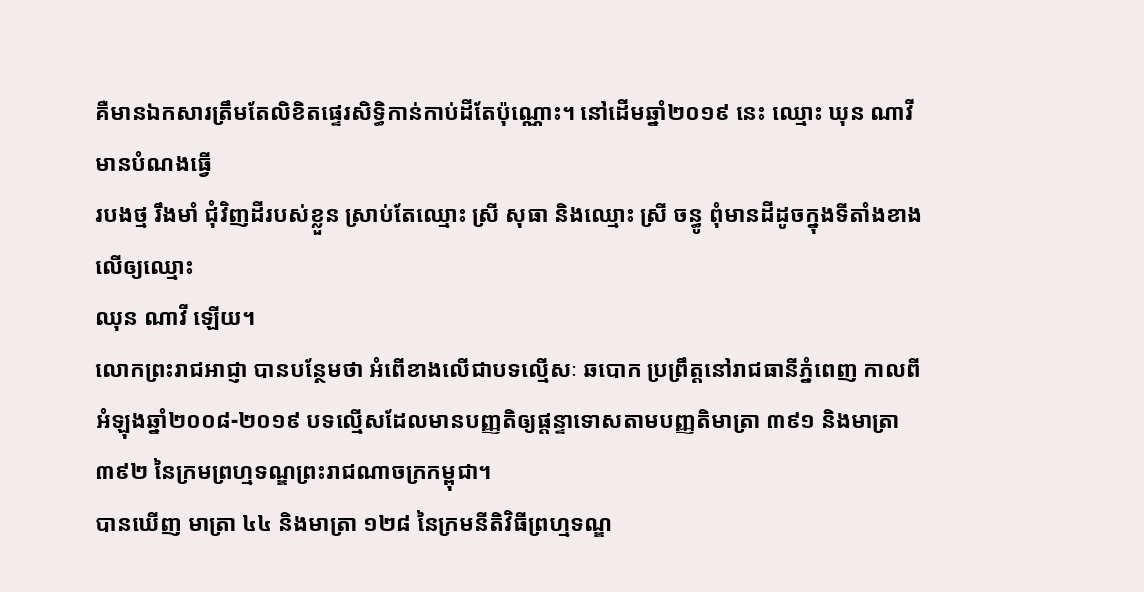គឺមានឯកសារត្រឹមតែលិខិតផ្ទេរសិទ្ធិកាន់កាប់ដីតែប៉ុណ្ណោះ។ នៅដើមឆ្នាំ២០១៩ នេះ ឈ្មោះ ឃុន ណាវី មានបំណងធ្វើ
របងថ្ម រឹងមាំ ជុំវិញដីរបស់ខ្លួន ស្រាប់តែឈ្មោះ ស្រី សុធា និងឈ្មោះ ស្រី ចន្ធូ ពុំមានដីដូចក្នុងទីតាំងខាងលើឲ្យឈ្មោះ
ឈុន ណាវី ឡើយ។
លោកព្រះរាជអាជ្ញា បានបន្ថែមថា អំពើខាងលើជាបទល្មើសៈ ឆបោក ប្រព្រឹត្តនៅរាជធានីភ្នំពេញ កាលពីអំឡុងឆ្នាំ២០០៨-២០១៩ បទល្មើសដែលមានបញ្ញតិឲ្យផ្តន្ទាទោសតាមបញ្ញតិមាត្រា ៣៩១ និងមាត្រា ៣៩២ នៃក្រមព្រហ្មទណ្ឌព្រះរាជណាចក្រកម្ពុជា។
បានឃើញ មាត្រា ៤៤ និងមាត្រា ១២៨ នៃក្រមនីតិវិធីព្រហ្មទណ្ឌ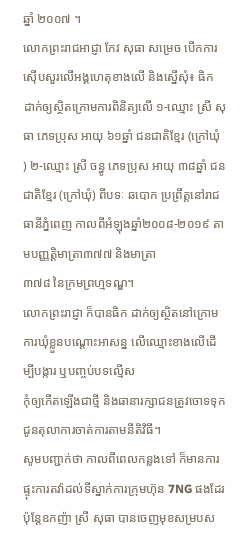ឆ្នាំ ២០០៧ ។
លោកព្រះរាជអាជ្ញា កែវ សុធា សម្រេច បើកការស៊ើបសួរលើអង្គហេតុខាងលើ និងស្នើសុំ៖ ធិក ដាក់ឲ្យស្ថិតក្រោមការពិនិត្យលើ ១-ឈ្មោះ ស្រី សុធា ភេទប្រុស អាយុ ៦១ឆ្នាំ ជនជាតិខ្មែរ (ក្រៅឃុំ ) ២-ឈ្មោះ ស្រី ចន្ធូ ភេទប្រុស អាយុ ៣៨ឆ្នាំ ជនជាតិខ្មែរ (ក្រៅឃុំ) ពីបទៈ ឆបោក ប្រព្រឹត្តនៅរាជធានីភ្នំពេញ កាលពីអំឡុងឆ្នាំ២០០៨-២០១៩ តាមបញ្ញត្តិមាត្រា៣៧៧ និងមាត្រា
៣៧៨ នៃក្រមព្រហ្មទណ្ឌ។
លោកព្រះរាជ្ញា ក៏បានធិក ដាក់ឲ្យស្ថិតនៅក្រោមការឃុំខ្លួនបណ្តោះអាសន្ន លើឈ្មោះខាងលើដើម្បីបង្ការ ឬបញ្ចប់បទល្មើស
កុំឲ្យកើតឡើងជាថ្មី និងធានារក្សាជនត្រូវចោទទុកជូនតុលាការចាត់ការតាមនីតិវិធី។
សូមបញ្ជាក់ថា កាលពីពេលកន្លងទៅ ក៏មានការផ្ទុះការតវ៉ាដល់ទីស្នាក់ការក្រុមហ៊ុន 7NG ផងដែរ ប៉ុន្តែឧកញ៉ា ស្រី សុធា បានចេញមុខសម្របស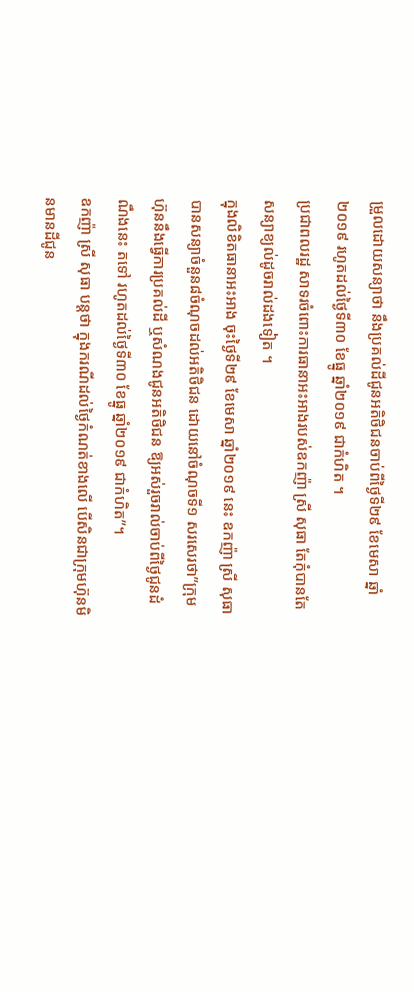ម្រួលដោយសន្យាថា នឹងប្រគល់ដីជូនអតិថិជនចាប់ពីថ្ងៃទី២៩ ខែមេសា ឆ្នាំ២០១៩ រហូតដល់ថ្ងៃទី៣០ ខែធ្នូ ឆ្នាំ២០១៩ ជាកំហិត ។
ប្រជាពលរដ្ឋ សាទរចំពោះការធានាអះអាងរបស់ឧកញ៉ា ស្រី សុធា តែកុំបានតែសន្យាខ្យល់ដូចរាល់ដងទៀត ។
ក្នុងលិខិតធានាអះអាង ចុះថ្ងៃទី២៩ ខែមេសា ឆ្នាំ២០១៩ នេះ ឧកញ៉ា ស្រី សុធា បានសន្យាចំនួន៨ចំណុចដល់អតិថិជន ដោយនៅចំណុចទី១ សរសេរថា”ក្រុមហ៊ុននឹងធ្វើការប្រគល់ដី ឬសំណងជូនអតិថិជន ឱ្យអស់រួចរាល់ចាប់ពីថ្ងៃជូនដំណឹងនេះ តទៅ រហូតដល់ថ្ងៃទី៣០ ខែធ្នូ ឆ្នាំ២០១៩ ជាកំហិត”។
ឧកញ៉ា ស្រី សុធា បន្តថា ក្នុងករណីដល់ថ្ងៃកំណត់ខាងលើ បើសិនជាក្រុមហ៊ុនមិនមានដីជូន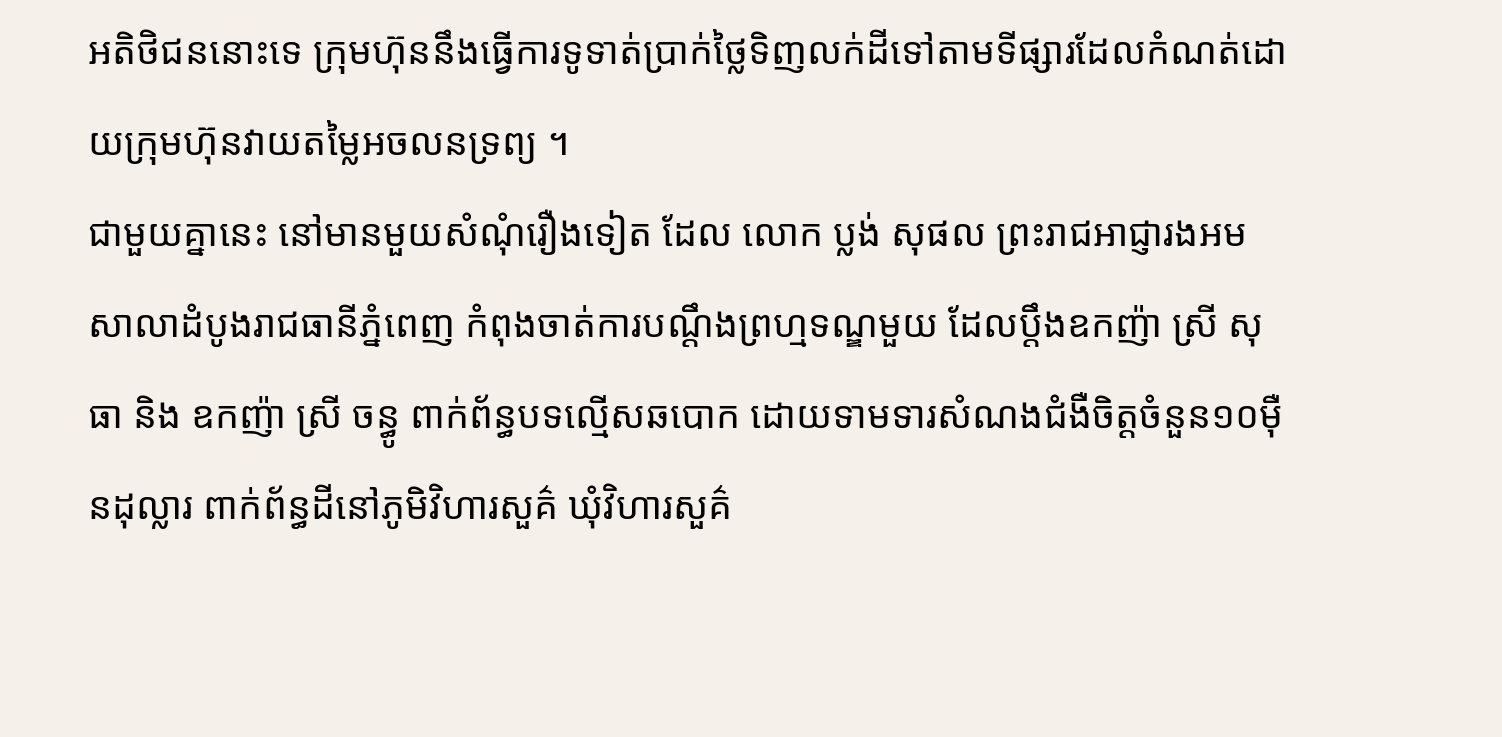អតិថិជននោះទេ ក្រុមហ៊ុននឹងធ្វើការទូទាត់ប្រាក់ថ្លៃទិញលក់ដីទៅតាមទីផ្សារដែលកំណត់ដោយក្រុមហ៊ុនវាយតម្លៃអចលនទ្រព្យ ។
ជាមួយគ្នានេះ នៅមានមួយសំណុំរឿងទៀត ដែល លោក ប្លង់ សុផល ព្រះរាជអាជ្ញារងអមសាលាដំបូងរាជធានីភ្នំពេញ កំពុងចាត់ការបណ្តឹងព្រហ្មទណ្ឌមួយ ដែលប្តឹងឧកញ៉ា ស្រី សុធា និង ឧកញ៉ា ស្រី ចន្ធូ ពាក់ព័ន្ធបទល្មើសឆបោក ដោយទាមទារសំណងជំងឺចិត្តចំនួន១០ម៉ឺនដុល្លារ ពាក់ព័ន្ធដីនៅភូមិវិហារសួគ៌ ឃុំវិហារសួគ៌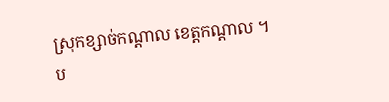ស្រុកខ្សាច់កណ្ដាល ខេត្តកណ្ដាល ។
ប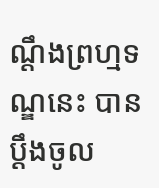ណ្តឹងព្រហ្មទណ្ឌនេះ បានប្តឹងចូល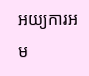អយ្យការអម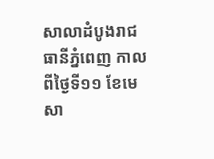សាលាដំបូងរាជធានីភ្នំពេញ កាលពីថ្ងៃទី១១ ខែមេសា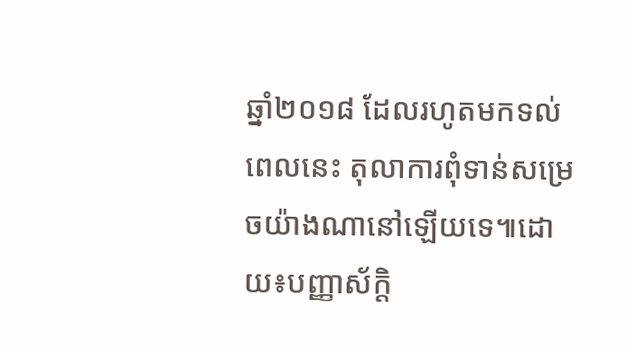ឆ្នាំ២០១៨ ដែលរហូតមកទល់ពេលនេះ តុលាការពុំទាន់សម្រេចយ៉ាងណានៅឡើយទេ៕ដោយ៖បញ្ញាស័ក្តិ